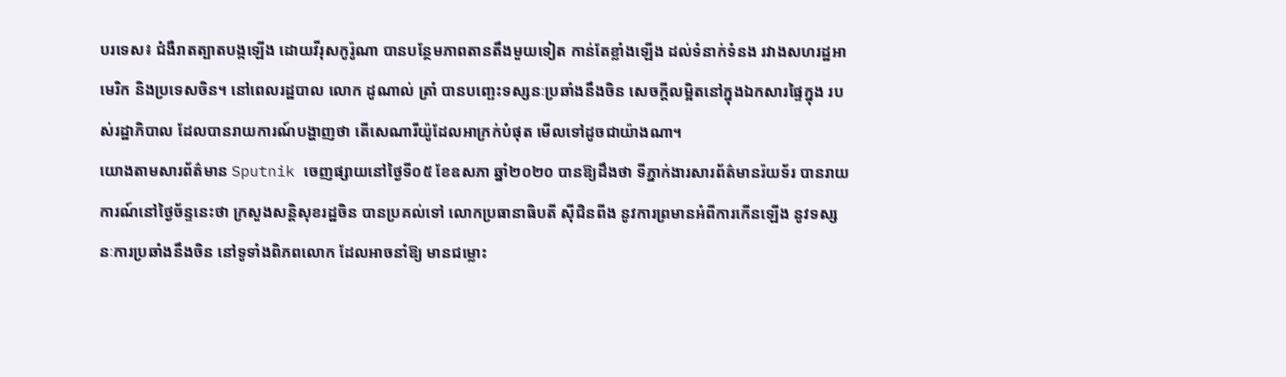បរទេស៖ ជំងឺរាតត្បាតបង្កឡើង ដោយវីរុសកូរ៉ូណា បានបន្ថែមភាពតានតឹងមួយទៀត កាន់តែខ្លាំងឡើង ដល់ទំនាក់ទំនង រវាងសហរដ្ឋអាមេរិក និងប្រទេសចិន។ នៅពេលរដ្ឋបាល លោក ដូណាល់ ត្រាំ បានបញ្ឆេះទស្សនៈប្រឆាំងនឹងចិន សេចក្តីលម្អិតនៅក្នុងឯកសារផ្ទៃក្នុង របស់រដ្ឋាភិបាល ដែលបានរាយការណ៍បង្ហាញថា តើសេណារីយ៉ូដែលអាក្រក់បំផុត មើលទៅដូចជាយ៉ាងណា។
យោងតាមសារព័ត៌មាន Sputnik ចេញផ្សាយនៅថ្ងៃទី០៥ ខែឧសភា ឆ្នាំ២០២០ បានឱ្យដឹងថា ទីភ្នាក់ងារសារព័ត៌មានរ៉យទ័រ បានរាយការណ៍នៅថ្ងៃច័ន្ទនេះថា ក្រសួងសន្តិសុខរដ្ឋចិន បានប្រគល់ទៅ លោកប្រធានាធិបតី ស៊ីជិនពីង នូវការព្រមានអំពីការកើនឡើង នូវទស្សនៈការប្រឆាំងនឹងចិន នៅទូទាំងពិភពលោក ដែលអាចនាំឱ្យ មានជម្លោះ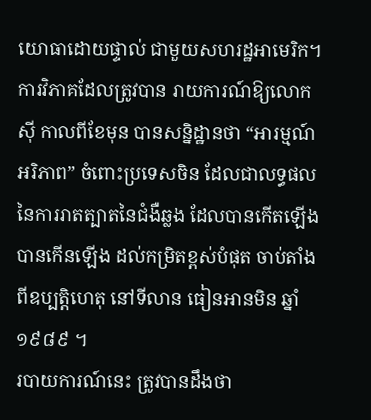យោធាដោយផ្ទាល់ ជាមួយសហរដ្ឋអាមេរិក។
ការវិភាគដែលត្រូវបាន រាយការណ៍ឱ្យលោកស៊ី កាលពីខែមុន បានសន្និដ្ឋានថា “អារម្មណ៍អរិភាព” ចំពោះប្រទេសចិន ដែលជាលទ្ធផល នៃការរាតត្បាតនៃជំងឺឆ្លង ដែលបានកើតឡើង បានកើនឡើង ដល់កម្រិតខ្ពស់បំផុត ចាប់តាំងពីឧប្បត្តិហេតុ នៅទីលាន ធៀនអានមិន ឆ្នាំ ១៩៨៩ ។
របាយការណ៍នេះ ត្រូវបានដឹងថា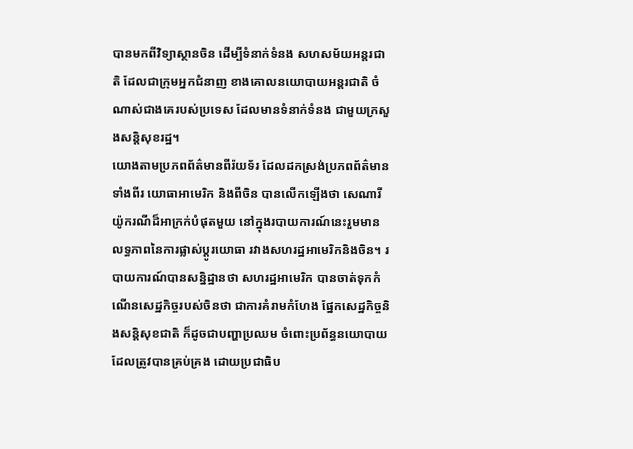បានមកពីវិទ្យាស្ថានចិន ដើម្បីទំនាក់ទំនង សហសម័យអន្តរជាតិ ដែលជាក្រុមអ្នកជំនាញ ខាងគោលនយោបាយអន្តរជាតិ ចំណាស់ជាងគេរបស់ប្រទេស ដែលមានទំនាក់ទំនង ជាមួយក្រសួងសន្តិសុខរដ្ឋ។
យោងតាមប្រភពព័ត៌មានពីរ៉យទ័រ ដែលដកស្រង់ប្រភពព័ត៌មានទាំងពីរ យោធាអាមេរិក និងពីចិន បានលើកឡើងថា សេណារីយ៉ូករណីដ៏អាក្រក់បំផុតមួយ នៅក្នុងរបាយការណ៍នេះរួមមាន លទ្ធភាពនៃការផ្លាស់ប្តូរយោធា រវាងសហរដ្ឋអាមេរិកនិងចិន។ របាយការណ៍បានសន្និដ្ឋានថា សហរដ្ឋអាមេរិក បានចាត់ទុកកំណើនសេដ្ឋកិច្ចរបស់ចិនថា ជាការគំរាមកំហែង ផ្នែកសេដ្ឋកិច្ចនិងសន្តិសុខជាតិ ក៏ដូចជាបញ្ហាប្រឈម ចំពោះប្រព័ន្ធនយោបាយ ដែលត្រូវបានគ្រប់គ្រង ដោយប្រជាធិប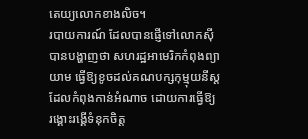តេយ្យលោកខាងលិច។
របាយការណ៍ ដែលបានផ្ញើទៅលោកស៊ី បានបង្ហាញថា សហរដ្ឋអាមេរិកកំពុងព្យាយាម ធ្វើឱ្យខូចដល់គណបក្សកុម្មុយនីស្ត ដែលកំពុងកាន់អំណាច ដោយការធ្វើឱ្យ រង្គោះរង្គើទំនុកចិត្ត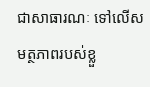ជាសាធារណៈ ទៅលើសមត្ថភាពរបស់ខ្លួ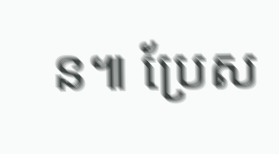ន៕ ប្រែស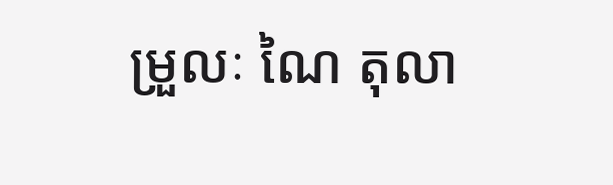ម្រួលៈ ណៃ តុលា